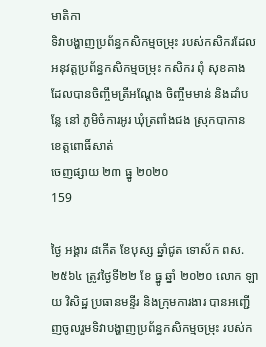មាតិកា
ទិវាបង្ហាញប្រព័ន្ធកសិកម្មចម្រុះ របស់កសិករដែលអនុវត្តប្រព័ន្ធកសិកម្មចម្រុះ កសិករ ពុំ សុខគាង ដែលបានចិញ្ចឹមត្រីអណ្តែង ចិញ្ចឹមមាន់ និងដាំបន្លែ នៅ ភូមិចំការអូរ ឃុំត្រពាំងជង ស្រុកបាកាន ខេត្តពោធិ៍សាត់
ចេញផ្សាយ ២៣ ធ្នូ ២០២០
159

ថ្ងៃ អង្គារ ៨កើត ខែបុស្ស ឆ្នាំជូត ទោស័ក ពស.២៥៦៤ ត្រូវថ្ងៃទី២២ ខែ ធ្នូ ឆ្នាំ ២០២០ លោក ឡាយ វិសិដ្ឋ ប្រធានមន្ទីរ និងក្រុមការងារ បានអញ្ជើញចូលរួមទិវាបង្ហាញប្រព័ន្ធកសិកម្មចម្រុះ របស់ក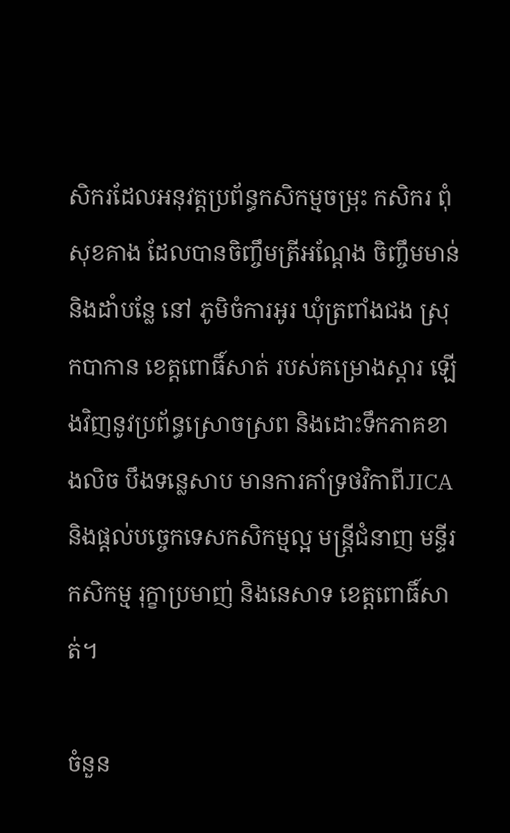សិករដែលអនុវត្តប្រព័ន្ធកសិកម្មចម្រុះ កសិករ ពុំ សុខគាង ដែលបានចិញ្ចឹមត្រីអណ្តែង ចិញ្ចឹមមាន់ និងដាំបន្លែ នៅ ភូមិចំការអូរ ឃុំត្រពាំងជង ស្រុកបាកាន ខេត្តពោធិ៍សាត់ របស់គម្រោងស្តារ ឡើងវិញនូវប្រព័ន្ធស្រោចស្រព និងដោះទឹកភាគខាងលិច បឹងទន្លេសាប មានការគាំទ្រថវិកាពីJICA  និងផ្តល់បច្ចេកទេសកសិកម្មល្អ មន្រ្តីជំនាញ មន្ទីរកសិកម្ម រុក្ខាប្រមាញ់ និងនេសាទ ខេត្តពោធិ៍សាត់។

ចំនួន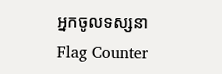អ្នកចូលទស្សនា
Flag Counter